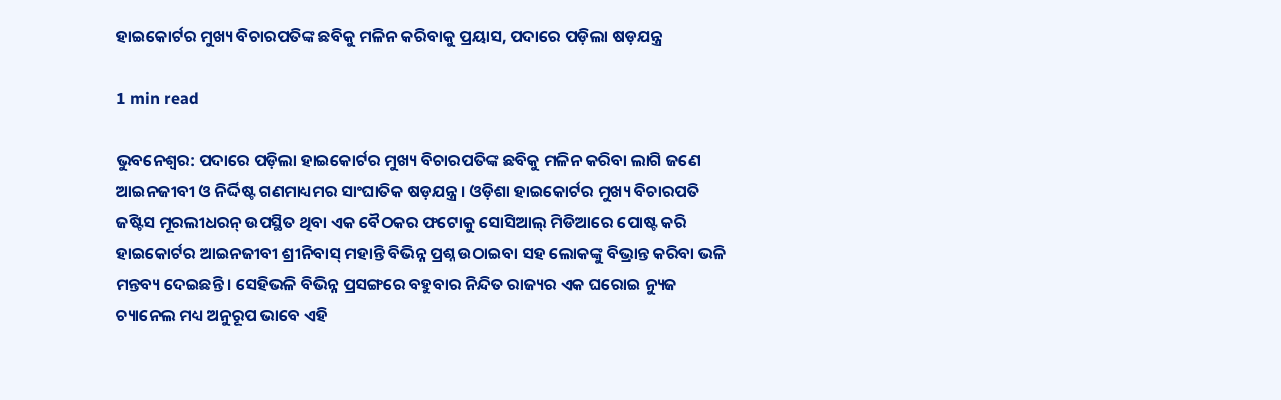ହାଇକୋର୍ଟର ମୁଖ୍ୟ ବିଚାରପତିଙ୍କ ଛବିକୁ ମଳିନ କରିବାକୁ ପ୍ରୟାସ, ପଦାରେ ପଡ଼ିଲା ଷଡ଼ଯନ୍ତ୍ର

1 min read

ଭୁବନେଶ୍ୱର: ପଦାରେ ପଡ଼ିଲା ହାଇକୋର୍ଟର ମୁଖ୍ୟ ବିଚାରପତିଙ୍କ ଛବିକୁ ମଳିନ କରିବା ଲାଗି ଜଣେ ଆଇନଜୀବୀ ଓ ନିର୍ଦ୍ଦିଷ୍ଟ ଗଣମାଧ୍ୟମର ସାଂଘାତିକ ଷଡ଼ଯନ୍ତ୍ର । ଓଡ଼ିଶା ହାଇକୋର୍ଟର ମୁଖ୍ୟ ବିଚାରପତି ଜଷ୍ଟିସ ମୂରଲୀଧରନ୍ ଉପସ୍ଥିତ ଥିବା ଏକ ବୈଠକର ଫଟୋକୁ ସୋସିଆଲ୍ ମିଡିଆରେ ପୋଷ୍ଟ କରି ହାଇକୋର୍ଟର ଆଇନଜୀବୀ ଶ୍ରୀନିବାସ୍ ମହାନ୍ତି ବିଭିନ୍ନ ପ୍ରଶ୍ନ ଉଠାଇବା ସହ ଲୋକଙ୍କୁ ବିଭ୍ରାନ୍ତ କରିବା ଭଳି ମନ୍ତବ୍ୟ ଦେଇଛନ୍ତି । ସେହିଭଳି ବିଭିନ୍ନ ପ୍ରସଙ୍ଗରେ ବହୁବାର ନିନ୍ଦିତ ରାଜ୍ୟର ଏକ ଘରୋଇ ନ୍ୟୁଜ ଚ୍ୟାନେଲ ମଧ୍ୟ ଅନୁରୂପ ଭାବେ ଏହି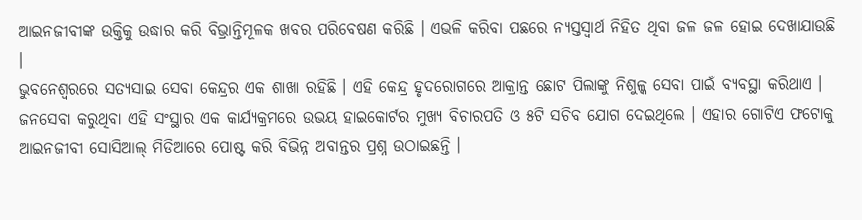ଆଇନଜୀବୀଙ୍କ ଉକ୍ତିକୁ ଉଦ୍ଧାର କରି ବିଭ୍ରାନ୍ତିମୂଳକ ଖବର ପରିବେଷଣ କରିଛି । ଏଭଳି କରିବା ପଛରେ ନ୍ୟସ୍ତସ୍ବାର୍ଥ ନିହିତ ଥିବା ଜଳ ଜଳ ହୋଇ ଦେଖାଯାଉଛି ।
ଭୁବନେଶ୍ୱରରେ ସତ୍ୟସାଇ ସେବା କେନ୍ଦ୍ରର ଏକ ଶାଖା ରହିଛି । ଏହି କେନ୍ଦ୍ର ହୃଦରୋଗରେ ଆକ୍ରାନ୍ତ ଛୋଟ ପିଲାଙ୍କୁ ନିଶୁଳ୍କ ସେବା ପାଇଁ ବ୍ୟବସ୍ଥା କରିଥାଏ । ଜନସେବା କରୁଥିବା ଏହି ସଂସ୍ଥାର ଏକ କାର୍ଯ୍ୟକ୍ରମରେ ଉଭୟ ହାଇକୋର୍ଟର ମୁଖ୍ୟ ବିଚାରପତି ଓ ୫ଟି ସଚିବ ଯୋଗ ଦେଇଥିଲେ । ଏହାର ଗୋଟିଏ ଫଟୋକୁ ଆଇନଜୀବୀ ସୋସିଆଲ୍ ମିଡିଆରେ ପୋଷ୍ଟ କରି ବିଭିନ୍ନ ଅବାନ୍ତର ପ୍ରଶ୍ନ ଉଠାଇଛନ୍ତି ।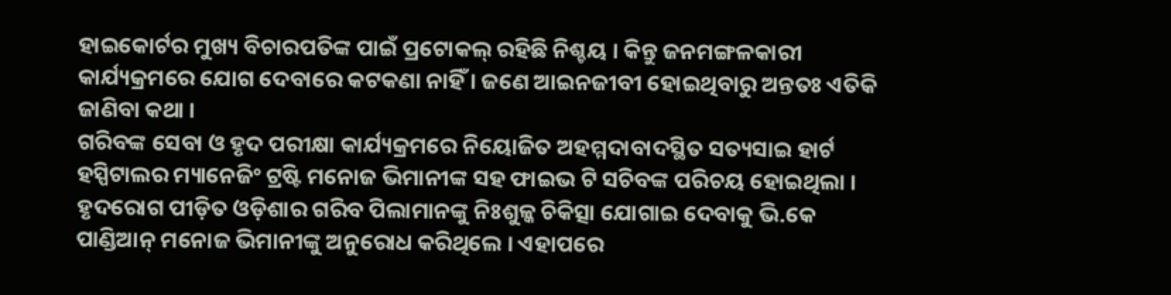ହାଇକୋର୍ଟର ମୁଖ୍ୟ ବିଚାରପତିଙ୍କ ପାଇଁ ପ୍ରଟୋକଲ୍ ରହିଛି ନିଶ୍ଚୟ । କିନ୍ତୁ ଜନମଙ୍ଗଳକାରୀ କାର୍ଯ୍ୟକ୍ରମରେ ଯୋଗ ଦେବାରେ କଟକଣା ନାହିଁ । ଜଣେ ଆଇନଜୀବୀ ହୋଇଥିବାରୁ ଅନ୍ତତଃ ଏତିକି ଜାଣିବା କଥା ।
ଗରିବଙ୍କ ସେବା ଓ ହୃଦ ପରୀକ୍ଷା କାର୍ଯ୍ୟକ୍ରମରେ ନିୟୋଜିତ ଅହମ୍ମଦାବାଦସ୍ଥିତ ସତ୍ୟସାଇ ହାର୍ଟ ହସ୍ପିଟାଲର ମ୍ୟାନେଜିଂ ଟ୍ରଷ୍ଟି ମନୋଜ ଭିମାନୀଙ୍କ ସହ ଫାଇଭ ଟି ସଚିବଙ୍କ ପରିଚୟ ହୋଇଥିଲା । ହୃଦରୋଗ ପୀଡ଼ିତ ଓଡ଼ିଶାର ଗରିବ ପିଲାମାନଙ୍କୁ ନିଃଶୁଳ୍କ ଚିକିତ୍ସା ଯୋଗାଇ ଦେବାକୁ ଭି.କେ ପାଣ୍ଡିଆନ୍ ମନୋଜ ଭିମାନୀଙ୍କୁ ଅନୁରୋଧ କରିଥିଲେ । ଏହାପରେ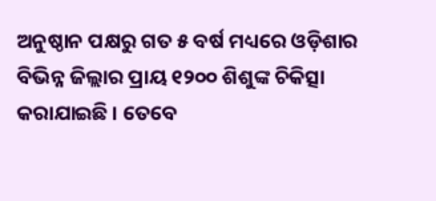ଅନୁଷ୍ଠାନ ପକ୍ଷରୁ ଗତ ୫ ବର୍ଷ ମଧ୍ୟରେ ଓଡ଼ିଶାର ବିଭିନ୍ନ ଜିଲ୍ଲାର ପ୍ରାୟ ୧୨୦୦ ଶିଶୁଙ୍କ ଚିକିତ୍ସା କରାଯାଇଛି । ତେବେ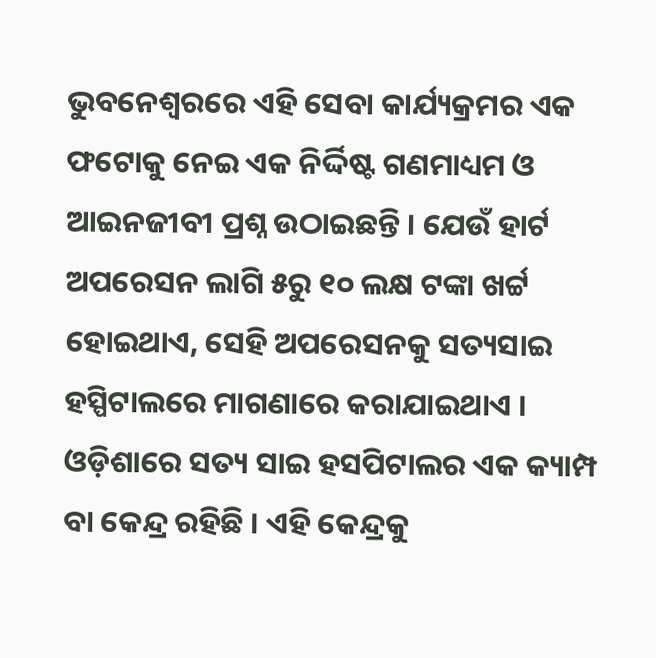ଭୁବନେଶ୍ୱରରେ ଏହି ସେବା କାର୍ଯ୍ୟକ୍ରମର ଏକ ଫଟୋକୁ ନେଇ ଏକ ନିର୍ଦ୍ଦିଷ୍ଟ ଗଣମାଧ୍ୟମ ଓ ଆଇନଜୀବୀ ପ୍ରଶ୍ନ ଉଠାଇଛନ୍ତି । ଯେଉଁ ହାର୍ଟ ଅପରେସନ ଲାଗି ୫ରୁ ୧୦ ଲକ୍ଷ ଟଙ୍କା ଖର୍ଟ୍ଟ ହୋଇଥାଏ, ସେହି ଅପରେସନକୁ ସତ୍ୟସାଇ ହସ୍ପିଟାଲରେ ମାଗଣାରେ କରାଯାଇଥାଏ ।
ଓଡ଼ିଶାରେ ସତ୍ୟ ସାଇ ହସପିଟାଲର ଏକ କ୍ୟାମ୍ପ ବା କେନ୍ଦ୍ର ରହିଛି । ଏହି କେନ୍ଦ୍ରକୁ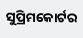ସୁପ୍ରିମକୋର୍ଟର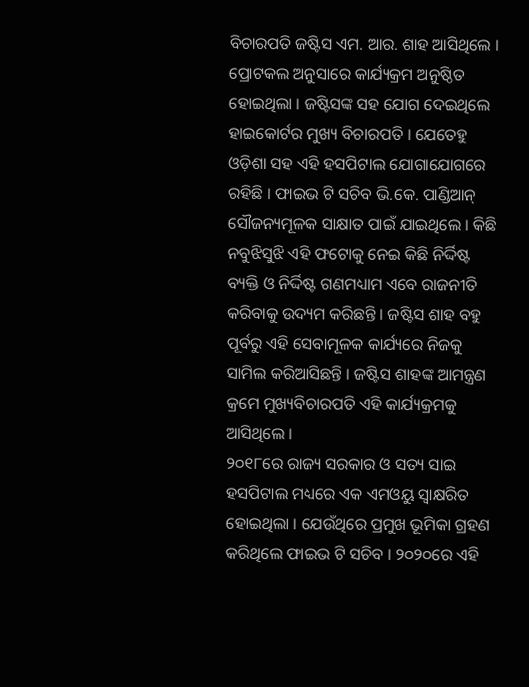ବିଚାରପତି ଜଷ୍ଟିସ ଏମ. ଆର. ଶାହ ଆସିଥିଲେ । ପ୍ରୋଟକଲ ଅନୁସାରେ କାର୍ଯ୍ୟକ୍ରମ ଅନୁଷ୍ଠିତ ହୋଇଥିଲା । ଜଷ୍ଟିସଙ୍କ ସହ ଯୋଗ ଦେଇଥିଲେ ହାଇକୋର୍ଟର ମୁଖ୍ୟ ବିଚାରପତି । ଯେତେହୁ ଓଡ଼ିଶା ସହ ଏହି ହସପିଟାଲ ଯୋଗାଯୋଗରେ ରହିଛି । ଫାଇଭ ଟି ସଚିବ ଭି.କେ. ପାଣ୍ଡିଆନ୍ ସୌଜନ୍ୟମୂଳକ ସାକ୍ଷାତ ପାଇଁ ଯାଇଥିଲେ । କିଛି ନବୁଝିସୁଝି ଏହି ଫଟୋକୁ ନେଇ କିଛି ନିର୍ଦ୍ଦିଷ୍ଟ ବ୍ୟକ୍ତି ଓ ନିର୍ଦ୍ଦିଷ୍ଟ ଗଣମଧ୍ୟାମ ଏବେ ରାଜନୀତି କରିବାକୁ ଉଦ୍ୟମ କରିଛନ୍ତି । ଜଷ୍ଟିସ ଶାହ ବହୁ ପୂର୍ବରୁ ଏହି ସେବାମୂଳକ କାର୍ଯ୍ୟରେ ନିଜକୁ ସାମିଲ କରିଆସିଛନ୍ତି । ଜଷ୍ଟିସ ଶାହଙ୍କ ଆମନ୍ତ୍ରଣ କ୍ରମେ ମୁଖ୍ୟବିଚାରପତି ଏହି କାର୍ଯ୍ୟକ୍ରମକୁ ଆସିଥିଲେ ।
୨୦୧୮ରେ ରାଜ୍ୟ ସରକାର ଓ ସତ୍ୟ ସାଇ ହସପିଟାଲ ମଧ୍ୟରେ ଏକ ଏମଓୟୁ ସ୍ୱାକ୍ଷରିତ ହୋଇଥିଲା । ଯେଉଁଥିରେ ପ୍ରମୁଖ ଭୂମିକା ଗ୍ରହଣ କରିଥିଲେ ଫାଇଭ ଟି ସଚିବ । ୨୦୨୦ରେ ଏହି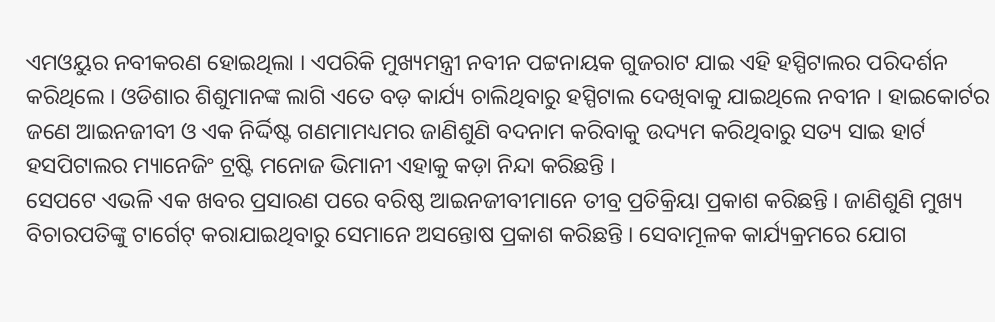ଏମଓୟୁର ନବୀକରଣ ହୋଇଥିଲା । ଏପରିକି ମୁଖ୍ୟମନ୍ତ୍ରୀ ନବୀନ ପଟ୍ଟନାୟକ ଗୁଜରାଟ ଯାଇ ଏହି ହସ୍ପିଟାଲର ପରିଦର୍ଶନ କରିଥିଲେ । ଓଡିଶାର ଶିଶୁମାନଙ୍କ ଲାଗି ଏତେ ବଡ଼ କାର୍ଯ୍ୟ ଚାଲିଥିବାରୁ ହସ୍ପିଟାଲ ଦେଖିବାକୁ ଯାଇଥିଲେ ନବୀନ । ହାଇକୋର୍ଟର ଜଣେ ଆଇନଜୀବୀ ଓ ଏକ ନିର୍ଦ୍ଦିଷ୍ଟ ଗଣମାମଧ୍ୟମର ଜାଣିଶୁଣି ବଦନାମ କରିବାକୁ ଉଦ୍ୟମ କରିଥିବାରୁ ସତ୍ୟ ସାଇ ହାର୍ଟ ହସପିଟାଲର ମ୍ୟାନେଜିଂ ଟ୍ରଷ୍ଟି ମନୋଜ ଭିମାନୀ ଏହାକୁ କଡ଼ା ନିନ୍ଦା କରିଛନ୍ତି ।
ସେପଟେ ଏଭଳି ଏକ ଖବର ପ୍ରସାରଣ ପରେ ବରିଷ୍ଠ ଆଇନଜୀବୀମାନେ ତୀବ୍ର ପ୍ରତିକ୍ରିୟା ପ୍ରକାଶ କରିଛନ୍ତି । ଜାଣିଶୁଣି ମୁଖ୍ୟ ବିଚାରପତିଙ୍କୁ ଟାର୍ଗେଟ୍ କରାଯାଇଥିବାରୁ ସେମାନେ ଅସନ୍ତୋଷ ପ୍ରକାଶ କରିଛନ୍ତି । ସେବାମୂଳକ କାର୍ଯ୍ୟକ୍ରମରେ ଯୋଗ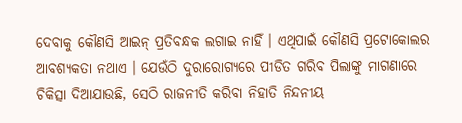ଦେବାକୁ କୌଣସି ଆଇନ୍ ପ୍ରତିବନ୍ଧକ ଲଗାଇ ନାହିଁ । ଏଥିପାଇଁ କୌଣସି ପ୍ରଟୋକୋଲର ଆବଶ୍ୟକତା ନଥାଏ । ଯେଉଁଠି ଦୁରାରୋଗ୍ୟରେ ପୀଡିତ ଗରିବ ପିଲାଙ୍କୁ ମାଗଣାରେ ଚିକିତ୍ସା ଦିଆଯାଉଛି, ସେଠି ରାଜନୀତି କରିବା ନିହାତି ନିନ୍ଦନୀୟ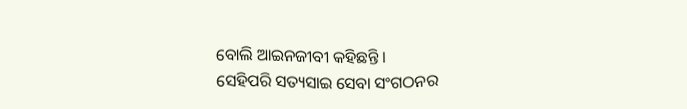ବୋଲି ଆଇନଜୀବୀ କହିଛନ୍ତି ।
ସେହିପରି ସତ୍ୟସାଇ ସେବା ସଂଗଠନର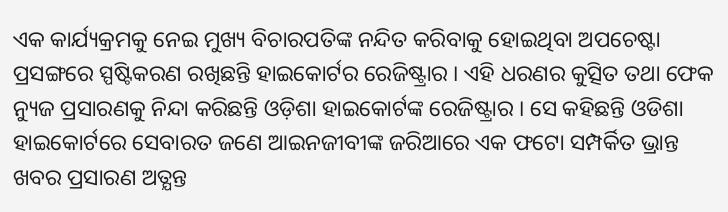ଏକ କାର୍ଯ୍ୟକ୍ରମକୁ ନେଇ ମୁଖ୍ୟ ବିଚାରପତିଙ୍କ ନନ୍ଦିତ କରିବାକୁ ହୋଇଥିବା ଅପଚେଷ୍ଟା ପ୍ରସଙ୍ଗରେ ସ୍ପଷ୍ଟିକରଣ ରଖିଛନ୍ତି ହାଇକୋର୍ଟର ରେଜିଷ୍ଟ୍ରାର । ଏହି ଧରଣର କୁତ୍ସିତ ତଥା ଫେକ ନ୍ୟୁଜ ପ୍ରସାରଣକୁ ନିନ୍ଦା କରିଛନ୍ତି ଓଡ଼ିଶା ହାଇକୋର୍ଟଙ୍କ ରେଜିଷ୍ଟ୍ରାର । ସେ କହିଛନ୍ତି ଓଡିଶା ହାଇକୋର୍ଟରେ ସେବାରତ ଜଣେ ଆଇନଜୀବୀଙ୍କ ଜରିଆରେ ଏକ ଫଟୋ ସମ୍ପର୍କିତ ଭ୍ରାନ୍ତ ଖବର ପ୍ରସାରଣ ଅତ୍ଯନ୍ତ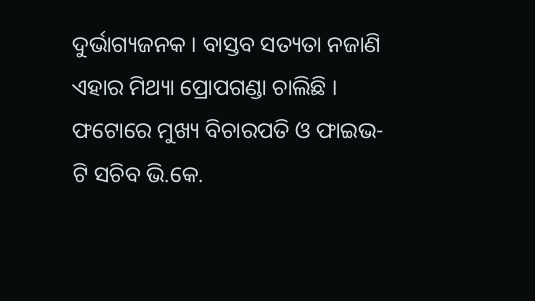ଦୁର୍ଭାଗ୍ୟଜନକ । ବାସ୍ତବ ସତ୍ୟତା ନଜାଣି ଏହାର ମିଥ୍ୟା ପ୍ରୋପଗଣ୍ଡା ଚାଲିଛି । ଫଟୋରେ ମୁଖ୍ୟ ବିଚାରପତି ଓ ଫାଇଭ-ଟି ସଚିବ ଭି.କେ.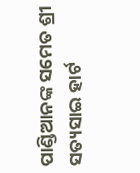ପାଣ୍ଡିଆନଙ୍କ ସମେତ ଶ୍ରୀ ସତ୍ୟସାଇ ହାର୍ଟ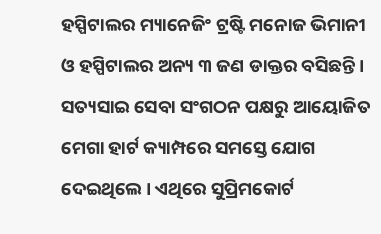ହସ୍ପିଟାଲର ମ୍ୟାନେଜିଂ ଟ୍ରଷ୍ଟି ମନୋଜ ଭିମାନୀ ଓ ହସ୍ପିଟାଲର ଅନ୍ୟ ୩ ଜଣ ଡାକ୍ତର ବସିଛନ୍ତି । ସତ୍ୟସାଇ ସେବା ସଂଗଠନ ପକ୍ଷରୁ ଆୟୋଜିତ ମେଗା ହାର୍ଟ କ୍ୟାମ୍ପରେ ସମସ୍ତେ ଯୋଗ ଦେଇଥିଲେ । ଏଥିରେ ସୁପ୍ରିମକୋର୍ଟ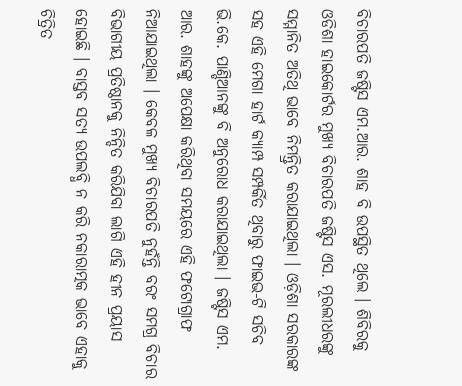ବିଚାରପତି ଜଷ୍ଟିସ ଏମ.ଆର. ଶାହ ବି ଉପସ୍ଥିତ ଥିଲେ । ଶିବିରକୁ ଓଡିଶା ହାଇକୋର୍ଟର ମୁଖ୍ୟ ବିଚାରପତି ଜଷ୍ଟିସ ଏସ. ମୂରଲୀଧରଙ୍କୁ ସମ୍ମାନିତ ଅତିଥି ଭାବେ ନିମନ୍ତ୍ରିତ କରାଯାଇଥିଲା । ଓଡ଼ିଶା ସରକାରଙ୍କ ସହ ଏହି ମେଗା ହାର୍ଟ କ୍ୟାମ୍ପ ସମ୍ପର୍କିତ ଥିବାରୁ ଫାଇଭ-ଟି ସଚିବ ଭି.କେ. ପାଣ୍ଡିଆନଙ୍କୁ ବି ଅନୁରୋଧ କରାଯାଇଥିଲା । ଜଷ୍ଟିସ ଏମ. ଆର. ଶାହଙ୍କୁ ଅପେକ୍ଷା କରିଥିବା ସମୟରେ ଏହି ଫଟୋଗ୍ରାଫ ନିଆଯାଇଥିଲା । କେବଳ ମୁଖ୍ୟ ବିଚାରପତି ନୁହଁନ୍ତି ବରଂ ସମଗ୍ର ବିଚାର ବିଭାଗୀୟ ପ୍ରତିଷ୍ଠାନକୁ ନିନ୍ଦିତ କରିଯିବା ଲାଗି ଏହି ହୀନ ପ୍ରୟାସ ହୋଇଛି । ବାସ୍ତବ ସତ୍ୟ ଉପଲବ୍ଧି ନ କରି ନକାରାତ୍ମକ ଭାବେ ଏହାକୁ ଚିତ୍ରିତ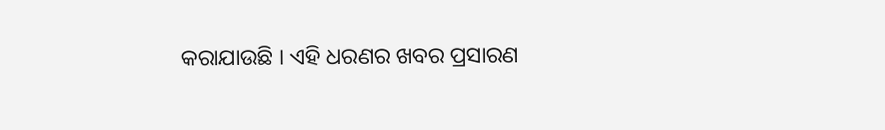କରାଯାଉଛି । ଏହି ଧରଣର ଖବର ପ୍ରସାରଣ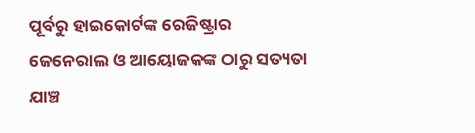ପୂର୍ବରୁ ହାଇକୋର୍ଟଙ୍କ ରେଜିଷ୍ଟ୍ରାର ଜେନେରାଲ ଓ ଆୟୋଜକଙ୍କ ଠାରୁ ସତ୍ୟତା ଯାଞ୍ଚ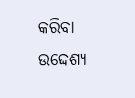କରିବା ଉଦ୍ଦେଶ୍ୟ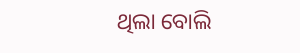ଥିଲା ବୋଲି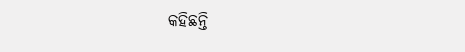କହିଛନ୍ତି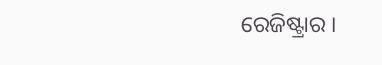ରେଜିଷ୍ଟ୍ରାର ।